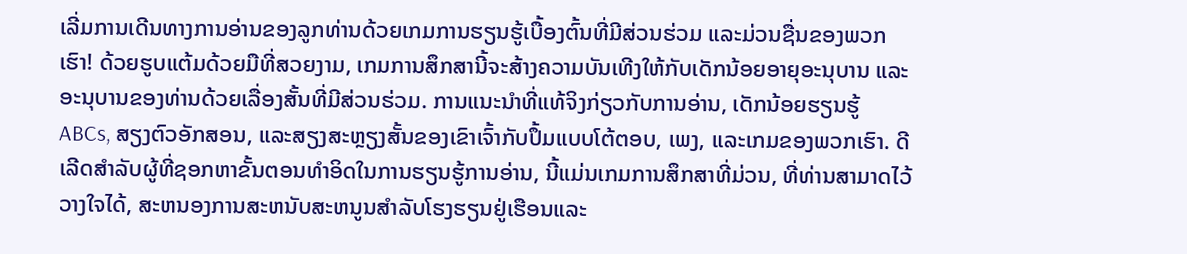ເລີ່ມການເດີນທາງການອ່ານຂອງລູກທ່ານດ້ວຍເກມການຮຽນຮູ້ເບື້ອງຕົ້ນທີ່ມີສ່ວນຮ່ວມ ແລະມ່ວນຊື່ນຂອງພວກເຮົາ! ດ້ວຍຮູບແຕ້ມດ້ວຍມືທີ່ສວຍງາມ, ເກມການສຶກສານີ້ຈະສ້າງຄວາມບັນເທີງໃຫ້ກັບເດັກນ້ອຍອາຍຸອະນຸບານ ແລະ ອະນຸບານຂອງທ່ານດ້ວຍເລື່ອງສັ້ນທີ່ມີສ່ວນຮ່ວມ. ການແນະນໍາທີ່ແທ້ຈິງກ່ຽວກັບການອ່ານ, ເດັກນ້ອຍຮຽນຮູ້ ABCs, ສຽງຕົວອັກສອນ, ແລະສຽງສະຫຼຽງສັ້ນຂອງເຂົາເຈົ້າກັບປຶ້ມແບບໂຕ້ຕອບ, ເພງ, ແລະເກມຂອງພວກເຮົາ. ດີເລີດສໍາລັບຜູ້ທີ່ຊອກຫາຂັ້ນຕອນທໍາອິດໃນການຮຽນຮູ້ການອ່ານ, ນີ້ແມ່ນເກມການສຶກສາທີ່ມ່ວນ, ທີ່ທ່ານສາມາດໄວ້ວາງໃຈໄດ້, ສະຫນອງການສະຫນັບສະຫນູນສໍາລັບໂຮງຮຽນຢູ່ເຮືອນແລະ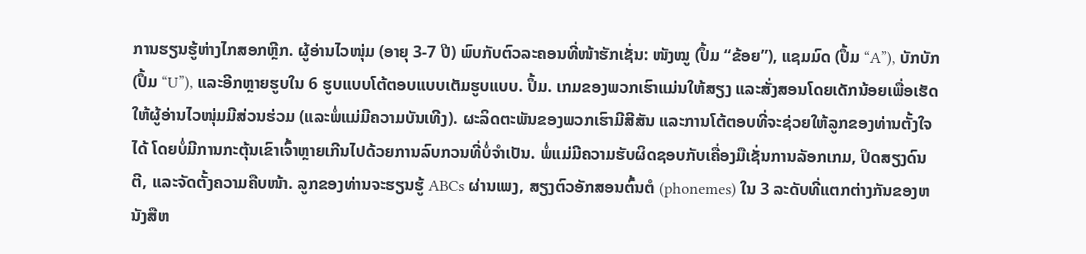ການຮຽນຮູ້ຫ່າງໄກສອກຫຼີກ. ຜູ້ອ່ານໄວໜຸ່ມ (ອາຍຸ 3-7 ປີ) ພົບກັບຕົວລະຄອນທີ່ໜ້າຮັກເຊັ່ນ: ໜັງໝູ (ປຶ້ມ “ຂ້ອຍ”), ແຊມມົດ (ປຶ້ມ “A”), ບັກບັກ (ປຶ້ມ “U”), ແລະອີກຫຼາຍຮູບໃນ 6 ຮູບແບບໂຕ້ຕອບແບບເຕັມຮູບແບບ. ປຶ້ມ. ເກມຂອງພວກເຮົາແມ່ນໃຫ້ສຽງ ແລະສັ່ງສອນໂດຍເດັກນ້ອຍເພື່ອເຮັດໃຫ້ຜູ້ອ່ານໄວໜຸ່ມມີສ່ວນຮ່ວມ (ແລະພໍ່ແມ່ມີຄວາມບັນເທີງ). ຜະລິດຕະພັນຂອງພວກເຮົາມີສີສັນ ແລະການໂຕ້ຕອບທີ່ຈະຊ່ວຍໃຫ້ລູກຂອງທ່ານຕັ້ງໃຈໄດ້ ໂດຍບໍ່ມີການກະຕຸ້ນເຂົາເຈົ້າຫຼາຍເກີນໄປດ້ວຍການລົບກວນທີ່ບໍ່ຈໍາເປັນ. ພໍ່ແມ່ມີຄວາມຮັບຜິດຊອບກັບເຄື່ອງມືເຊັ່ນການລັອກເກມ, ປິດສຽງດົນຕີ, ແລະຈັດຕັ້ງຄວາມຄືບໜ້າ. ລູກຂອງທ່ານຈະຮຽນຮູ້ ABCs ຜ່ານເພງ, ສຽງຕົວອັກສອນຕົ້ນຕໍ (phonemes) ໃນ 3 ລະດັບທີ່ແຕກຕ່າງກັນຂອງຫນັງສືຫ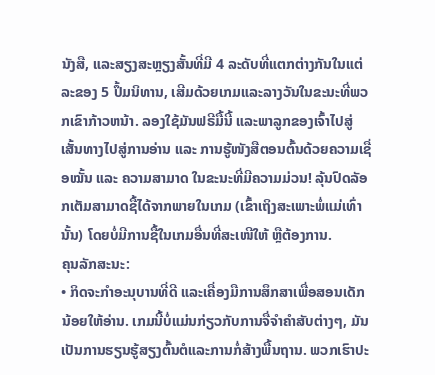ນັງສື, ແລະສຽງສະຫຼຽງສັ້ນທີ່ມີ 4 ລະດັບທີ່ແຕກຕ່າງກັນໃນແຕ່ລະຂອງ 5 ປຶ້ມນິທານ, ເສີມດ້ວຍເກມແລະລາງວັນໃນຂະນະທີ່ພວກເຂົາກ້າວຫນ້າ. ລອງໃຊ້ມັນຟຣີມື້ນີ້ ແລະພາລູກຂອງເຈົ້າໄປສູ່ເສັ້ນທາງໄປສູ່ການອ່ານ ແລະ ການຮູ້ໜັງສືຕອນຕົ້ນດ້ວຍຄວາມເຊື່ອໝັ້ນ ແລະ ຄວາມສາມາດ ໃນຂະນະທີ່ມີຄວາມມ່ວນ! ລຸ້ນປົດລັອກເຕັມສາມາດຊື້ໄດ້ຈາກພາຍໃນເກມ (ເຂົ້າເຖິງສະເພາະພໍ່ແມ່ເທົ່ານັ້ນ) ໂດຍບໍ່ມີການຊື້ໃນເກມອື່ນທີ່ສະເໜີໃຫ້ ຫຼືຕ້ອງການ.
ຄຸນລັກສະນະ:
• ກິດຈະກໍາອະນຸບານທີ່ດີ ແລະເຄື່ອງມືການສຶກສາເພື່ອສອນເດັກນ້ອຍໃຫ້ອ່ານ. ເກມນີ້ບໍ່ແມ່ນກ່ຽວກັບການຈື່ຈໍາຄໍາສັບຕ່າງໆ, ມັນເປັນການຮຽນຮູ້ສຽງຕົ້ນຕໍແລະການກໍ່ສ້າງພື້ນຖານ. ພວກເຮົາປະ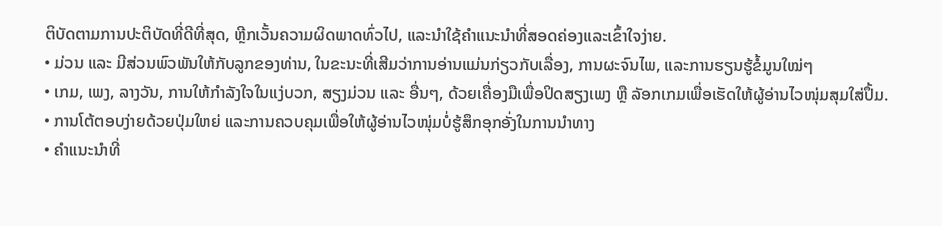ຕິບັດຕາມການປະຕິບັດທີ່ດີທີ່ສຸດ, ຫຼີກເວັ້ນຄວາມຜິດພາດທົ່ວໄປ, ແລະນໍາໃຊ້ຄໍາແນະນໍາທີ່ສອດຄ່ອງແລະເຂົ້າໃຈງ່າຍ.
• ມ່ວນ ແລະ ມີສ່ວນພົວພັນໃຫ້ກັບລູກຂອງທ່ານ, ໃນຂະນະທີ່ເສີມວ່າການອ່ານແມ່ນກ່ຽວກັບເລື່ອງ, ການຜະຈົນໄພ, ແລະການຮຽນຮູ້ຂໍ້ມູນໃໝ່ໆ
• ເກມ, ເພງ, ລາງວັນ, ການໃຫ້ກຳລັງໃຈໃນແງ່ບວກ, ສຽງມ່ວນ ແລະ ອື່ນໆ, ດ້ວຍເຄື່ອງມືເພື່ອປິດສຽງເພງ ຫຼື ລັອກເກມເພື່ອເຮັດໃຫ້ຜູ້ອ່ານໄວໜຸ່ມສຸມໃສ່ປຶ້ມ.
• ການໂຕ້ຕອບງ່າຍດ້ວຍປຸ່ມໃຫຍ່ ແລະການຄວບຄຸມເພື່ອໃຫ້ຜູ້ອ່ານໄວໜຸ່ມບໍ່ຮູ້ສຶກອຸກອັ່ງໃນການນຳທາງ
• ຄຳແນະນຳທີ່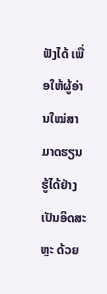ຟັງໄດ້ ເພື່ອໃຫ້ຜູ້ອ່ານໃໝ່ສາມາດຮຽນຮູ້ໄດ້ຢ່າງເປັນອິດສະຫຼະ ດ້ວຍ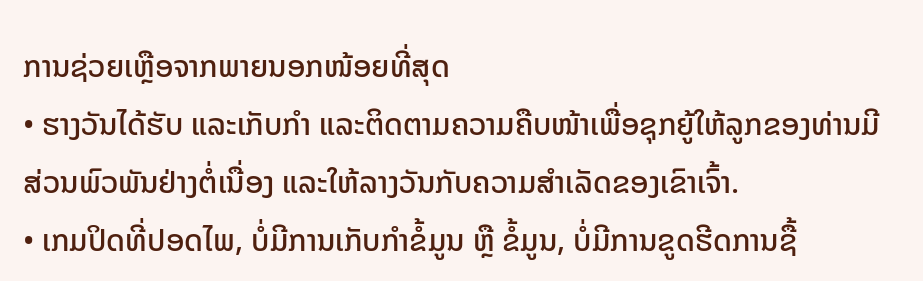ການຊ່ວຍເຫຼືອຈາກພາຍນອກໜ້ອຍທີ່ສຸດ
• ຮາງວັນໄດ້ຮັບ ແລະເກັບກຳ ແລະຕິດຕາມຄວາມຄືບໜ້າເພື່ອຊຸກຍູ້ໃຫ້ລູກຂອງທ່ານມີສ່ວນພົວພັນຢ່າງຕໍ່ເນື່ອງ ແລະໃຫ້ລາງວັນກັບຄວາມສຳເລັດຂອງເຂົາເຈົ້າ.
• ເກມປິດທີ່ປອດໄພ, ບໍ່ມີການເກັບກຳຂໍ້ມູນ ຫຼື ຂໍ້ມູນ, ບໍ່ມີການຂູດຮີດການຊື້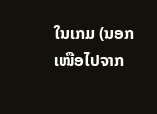ໃນເກມ (ນອກເໜືອໄປຈາກ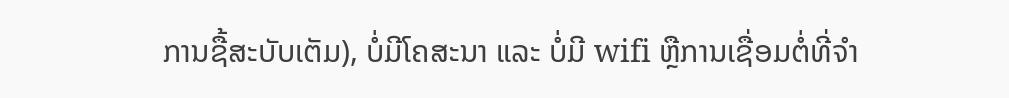ການຊື້ສະບັບເຕັມ), ບໍ່ມີໂຄສະນາ ແລະ ບໍ່ມີ wifi ຫຼືການເຊື່ອມຕໍ່ທີ່ຈຳ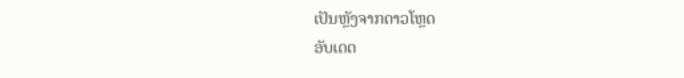ເປັນຫຼັງຈາກດາວໂຫຼດ
ອັບເດດ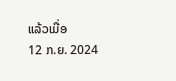ແລ້ວເມື່ອ
12 ກ.ຍ. 2024